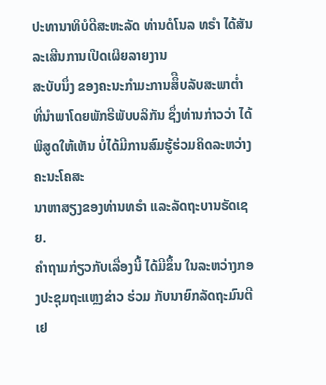ປະທານາທິບໍດີສະຫະລັດ ທ່ານດໍໂນລ ທຣໍາ ໄດ້ສັນລະເສີນການເປີດເຜິຍລາຍງານ
ສະບັບນຶ່ງ ຂອງຄະນະກຳມະການສຶືບລັບສະພາຕ່ຳ ທີ່ນຳພາໂດຍພັກຣີພັບບລິກັນ ຊຶ່ງທ່ານກ່າວວ່າ ໄດ້ພິສູດໃຫ້ເຫັນ ບໍ່ໄດ້ມີການສົມຮູ້ຮ່ວມຄິດລະຫວ່າງ ຄະນະໂຄສະ
ນາຫາສຽງຂອງທ່ານທຣໍາ ແລະລັດຖະບານຣັດເຊຍ.
ຄຳຖາມກ່ຽວກັບເລື່ອງນີ້ ໄດ້ມີຂຶ້ນ ໃນລະຫວ່າງກອງປະຊຸມຖະແຫຼງຂ່າວ ຮ່ວມ ກັບນາຍົກລັດຖະມົນຕີເຢ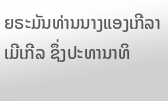ຍຣະມັນທ່ານນາງແອງເກີລາ ເມີເກີລ ຊຶ່ງປະທານາທິ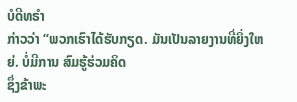ບໍດີທຣໍາ
ກ່າວວ່າ “ພວກເຮົາໄດ້ຮັບກຽດ. ມັນເປັນລາຍງານທີ່ຍິ່ງໃຫຍ່. ບໍ່ມີການ ສົມຮູ້ຮ່ວມຄິດ
ຊຶ່ງຂ້າພະ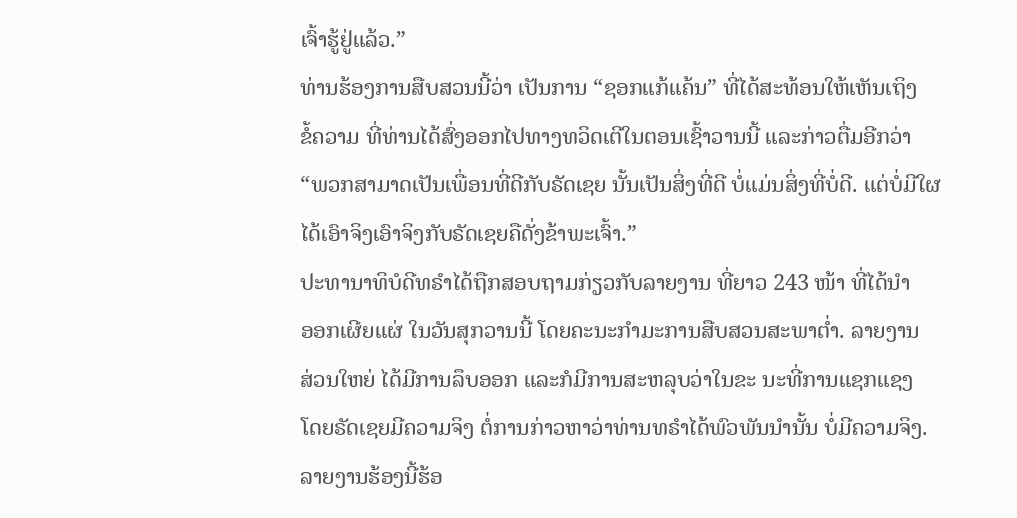ເຈົ້າຮູ້ຢູ່ແລ້ວ.”
ທ່ານຮ້ອງການສືບສວນນີ້ວ່າ ເປັນການ “ຊອກແກ້ແຄ້ນ” ທີ່ໄດ້ສະທ້ອນໃຫ້ເຫັນເຖິງ
ຂໍ້ຄວາມ ທີ່ທ່ານໄດ້ສົ່ງອອກໄປທາງທວິດເຕີໃນຕອນເຊົ້າວານນີ້ ແລະກ່າວຕື່ມອີກວ່າ
“ພວກສາມາດເປັນເພື່ອນທີ່ດີກັບຣັດເຊຍ ນັ້ນເປັນສິ່ງທີ່ດີ ບໍ່ແມ່ນສິ່ງທີ່ບໍ່ດີ. ແຕ່ບໍ່ມີໃຜ
ໄດ້ເອົາຈິງເອົາຈິງກັບຣັດເຊຍຄືດັ່ງຂ້າພະເຈົ້າ.”
ປະທານາທິບໍດີທຣໍາໄດ້ຖືກສອບຖາມກ່ຽວກັບລາຍງານ ທີ່ຍາວ 243 ໜ້າ ທີ່ໄດ້ນຳ
ອອກເຜີຍແຜ່ ໃນວັນສຸກວານນີ້ ໂດຍຄະນະກຳມະການສືບສວນສະພາຕໍ່າ. ລາຍງານ
ສ່ວນໃຫຍ່ ໄດ້ມີການລຶບອອກ ແລະກໍມີການສະຫລຸບວ່າໃນຂະ ນະທີ່ການແຊກແຊງ
ໂດຍຣັດເຊຍມີຄວາມຈິງ ຕໍ່ການກ່າວຫາວ່າທ່ານທຣໍາໄດ້ພົວພັນນຳນັ້ນ ບໍ່ມີຄວາມຈິງ.
ລາຍງານຮ້ອງນີ້ຮ້ອ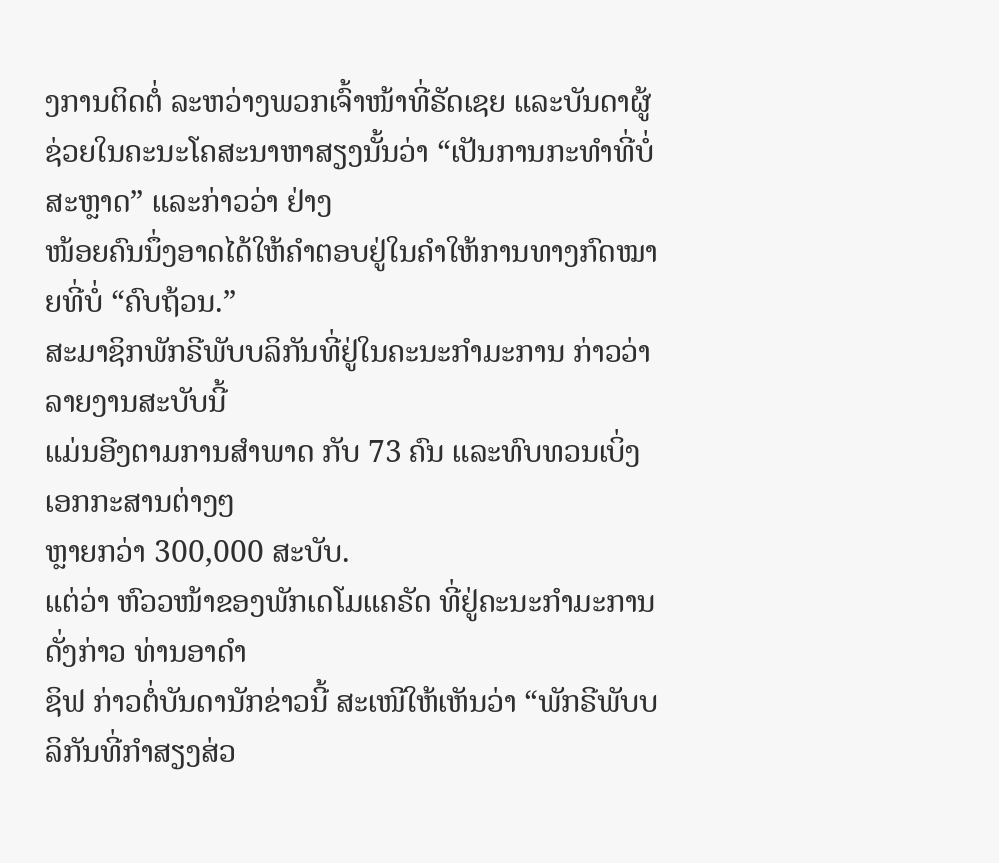ງການຕິດຕໍ່ ລະຫວ່າງພວກເຈົ້າໜ້າທີ່ຣັດເຊຍ ແລະບັນດາຜູ້ຊ່ວຍໃນຄະນະໂຄສະນາຫາສຽງນັ້ນວ່າ “ເປັນການກະທຳທີ່ບໍ່ສະຫຼາດ” ແລະກ່າວວ່າ ຢ່າງ
ໜ້ອຍຄົນນຶ່ງອາດໄດ້ໃຫ້ຄຳຕອບຢູ່ໃນຄຳໃຫ້ການທາງກົດໝາຍທີ່ບໍ່ “ຄົບຖ້ວນ.”
ສະມາຊິກພັກຣີພັບບລິກັນທີ່ຢູ່ໃນຄະນະກຳມະການ ກ່າວວ່າ ລາຍງານສະບັບນີ້
ແມ່ນອີງຕາມການສຳພາດ ກັບ 73 ຄົນ ແລະທົບທວນເບິ່ງເອກກະສານຕ່າງໆ
ຫຼາຍກວ່າ 300,000 ສະບັບ.
ແຕ່ວ່າ ຫົວວໜ້າຂອງພັກເດໂມແຄຣັດ ທີ່ຢູ່ຄະນະກຳມະການດັ່ງກ່າວ ທ່ານອາດຳ
ຊິຟ ກ່າວຕໍ່ບັນດານັກຂ່າວນີ້ ສະເໜີໃຫ້ເຫັນວ່າ “ພັກຣີພັບບລິກັນທີ່ກຳສຽງສ່ວ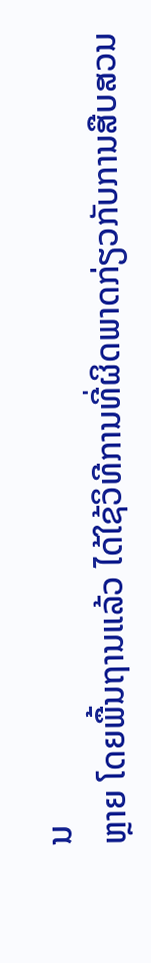ນ
ຫຼາຍ ໂດຍພື້ນຖານແລ້ວ ໄດ້ໃຊ້ວິທີການທີ່ຜິດພາດກ່ຽວກັບການສືບສວນ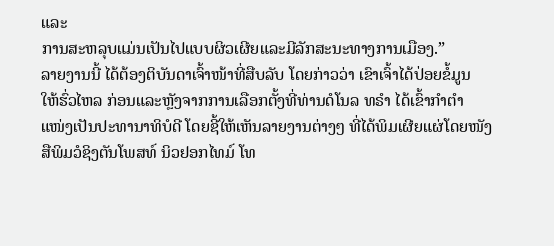ແລະ
ການສະຫລຸບແມ່ນເປັນໄປແບບຜິວເຜີຍແລະມີລັກສະນະທາງການເມືອງ.”
ລາຍງານນີ້ ໄດ້ຕ້ອງຕິບັນດາເຈົ້າໜ້າທີ່ສືບລັບ ໂດຍກ່າວວ່າ ເຂົາເຈົ້າໄດ້ປ່ອຍຂໍ້ມູນ
ໃຫ້ຮົ່ວໄຫລ ກ່ອນແລະຫຼັງຈາກການເລືອກຕັ້ງທີ່ທ່ານດໍໂນລ ທຣໍາ ໄດ້ເຂົ້າກຳຕຳ
ແໜ່ງເປັນປະທານາທິບໍດີ ໂດຍຊີ້ໃຫ້ເຫັນລາຍງານຕ່າງໆ ທີ່ໄດ້ພິມເຜີຍແຜ່ໂດຍໜັງ
ສືພິມວໍຊິງຕັນໂພສທ໌ ນິວຢອກໄທມ໌ ໂທ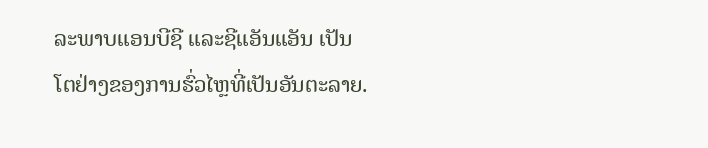ລະພາບແອນບີຊີ ແລະຊີແອັນແອັນ ເປັນ
ໂຕຢ່າງຂອງການຮົ່ວໄຫຼທີ່ເປັນອັນຕະລາຍ.